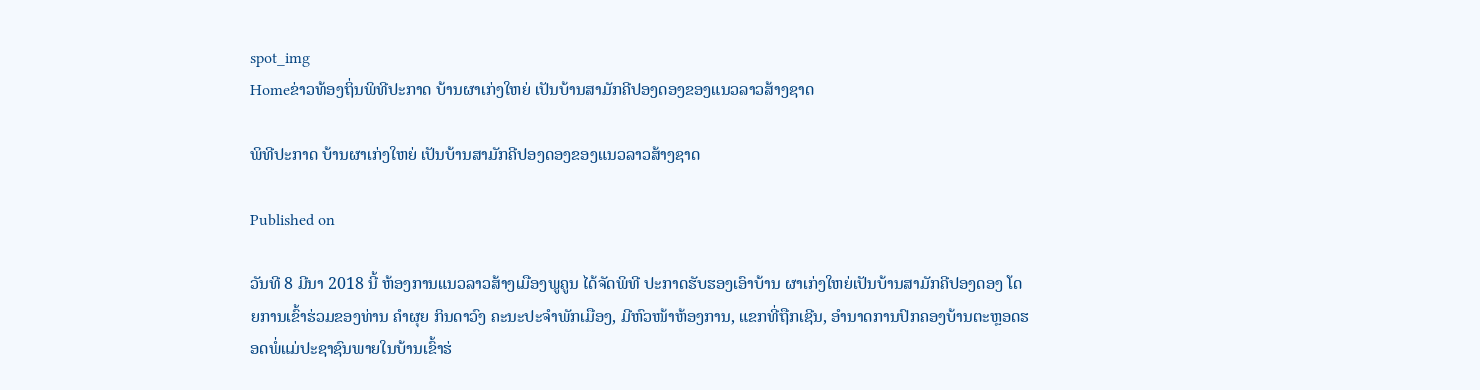spot_img
Homeຂ່າວທ້ອງຖິ່ນພິທີປະກາດ ບ້ານຜາເກ່ງໃຫຍ່ ເປັນບ້ານສາມັກຄີປອງດອງຂອງແນວລາວສ້າງຊາດ

ພິທີປະກາດ ບ້ານຜາເກ່ງໃຫຍ່ ເປັນບ້ານສາມັກຄີປອງດອງຂອງແນວລາວສ້າງຊາດ

Published on

ວັນທີ 8 ມີນາ 2018 ນີ້ ຫ້ອງການແນວລາວສ້າງເມືອງພູຄູນ ໄດ້ຈັດພິທີ ປະກາດຮັບຮອງເອົາບ້ານ ຜາເກ່ງໃຫຍ່ເປັນບ້ານສາມັກຄີປອງດອງ ໂດຍການເຂົ້າຮ່ວມຂອງທ່ານ ຄຳຜຸຍ ກິນດາວົງ ຄະນະປະຈຳພັກເມືອງ, ມີຫົວໜ້າຫ້ອງການ, ແຂກທີ່ຖືກເຊີນ, ອຳນາດການປົກຄອງບ້ານຕະຫຼອດຮອດພໍ່ແມ່ປະຊາຊົນພາຍໃນບ້ານເຂົ້າຮ່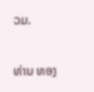ວມ.

ທ່ານ ທອງ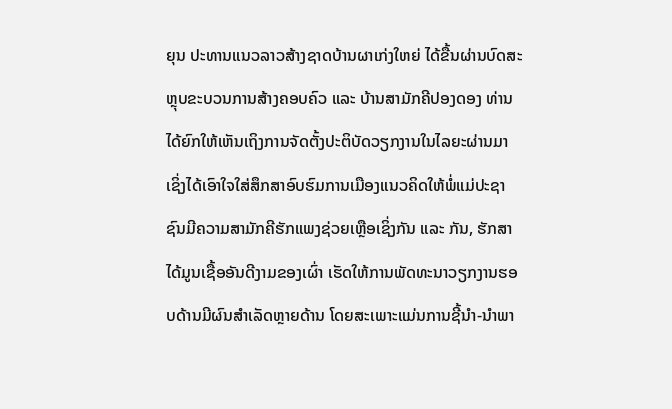ຍຸນ ປະທານແນວລາວສ້າງຊາດບ້ານຜາເກ່ງໃຫຍ່ ໄດ້ຂື້ນຜ່ານບົດສະຫຼຸບຂະບວນການສ້າງຄອບຄົວ ແລະ ບ້ານສາມັກຄີປອງດອງ ທ່ານໄດ້ຍົກໃຫ້ເຫັນເຖິງການຈັດຕັ້ງປະຕິບັດວຽກງານໃນໄລຍະຜ່ານມາ ເຊິ່ງໄດ້ເອົາໃຈໃສ່ສຶກສາອົບຮົມການເມືອງແນວຄິດໃຫ້ພໍ່ແມ່ປະຊາຊົນມີຄວາມສາມັກຄີຮັກແພງຊ່ວຍເຫຼືອເຊິ່ງກັນ ແລະ ກັນ, ຮັກສາໄດ້ມູນເຊື້ອອັນດີງາມຂອງເຜົ່າ ເຮັດໃຫ້ການພັດທະນາວຽກງານຮອບດ້ານມີຜົນສຳເລັດຫຼາຍດ້ານ ໂດຍສະເພາະແມ່ນການຊີ້ນຳ-ນຳພາ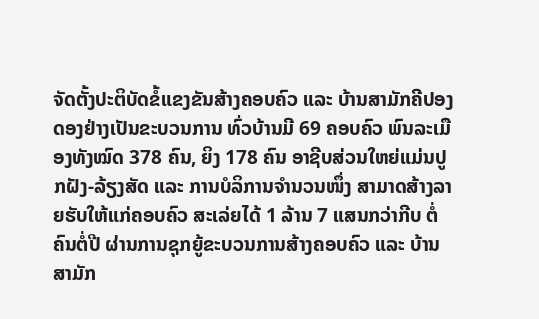ຈັດຕັ້ງປະຕິບັດຂໍ້ແຂງຂັນສ້າງຄອບຄົວ ແລະ ບ້ານສາມັກຄີປອງດອງຢ່າງເປັນຂະບວນການ ທົ່ວບ້ານມີ 69 ຄອບຄົວ ພົນລະເມືອງທັງໝົດ 378 ຄົນ, ຍິງ 178 ຄົນ ອາຊີບສ່ວນໃຫຍ່ແມ່ນປູກຝັງ-ລ້ຽງສັດ ແລະ ການບໍລິການຈຳນວນໜຶ່ງ ສາມາດສ້າງລາຍຮັບໃຫ້ແກ່ຄອບຄົວ ສະເລ່ຍໄດ້ 1 ລ້ານ 7 ແສນກວ່າກີບ ຕໍ່ຄົນຕໍ່ປີ ຜ່ານການຊຸກຍູ້ຂະບວນການສ້າງຄອບຄົວ ແລະ ບ້ານສາມັກ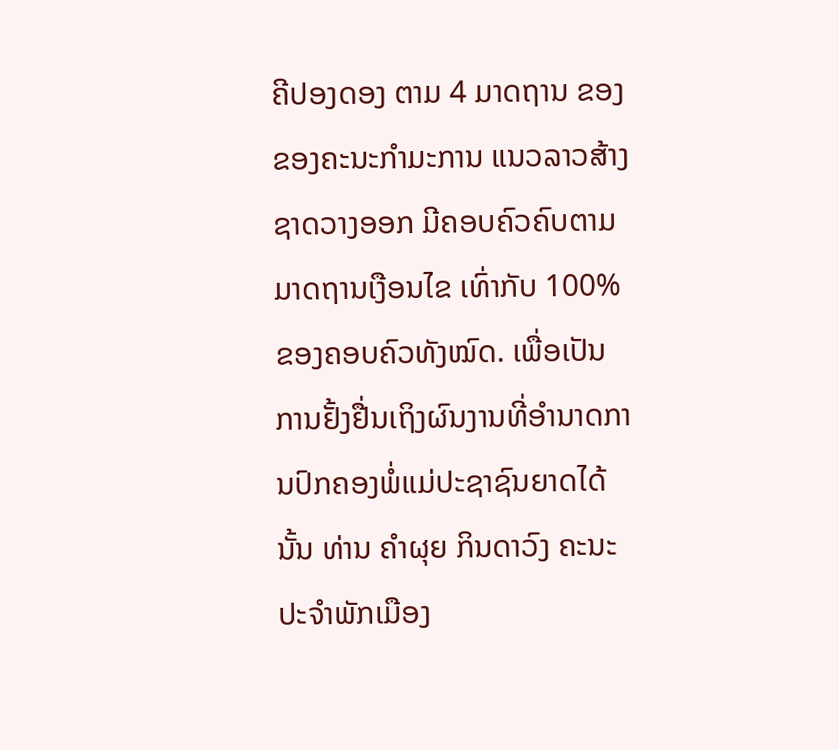ຄີປອງດອງ ຕາມ 4 ມາດຖານ ຂອງຂອງຄະນະກຳມະການ ແນວລາວສ້າງຊາດວາງອອກ ມີຄອບຄົວຄົບຕາມມາດຖານເງືອນໄຂ ເທົ່າກັບ 100% ຂອງຄອບຄົວທັງໝົດ. ເພື່ອເປັນການຢັ້ງຢື່ນເຖິງຜົນງານທີ່ອຳນາດການປົກຄອງພໍ່ແມ່ປະຊາຊົນຍາດໄດ້ນັ້ນ ທ່ານ ຄຳຜຸຍ ກິນດາວົງ ຄະນະປະຈຳພັກເມືອງ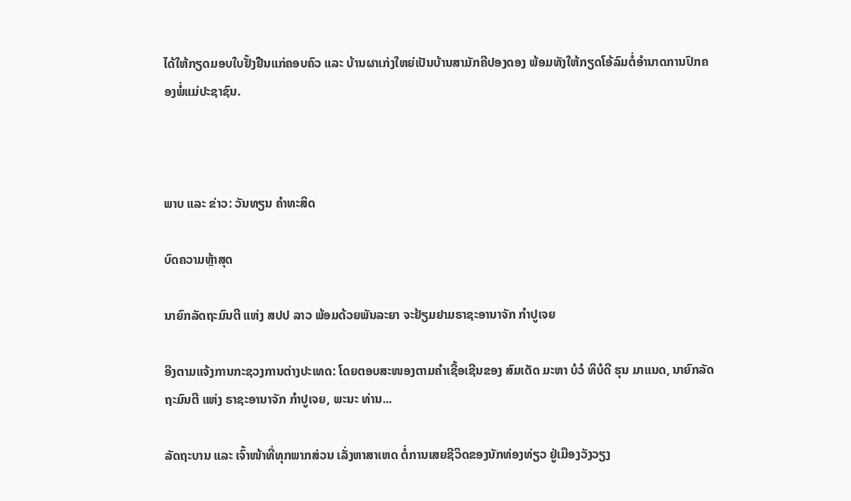ໄດ້ໃຫ້ກຽດມອບໃບຢັ້ງຢືນແກ່ຄອບຄົວ ແລະ ບ້ານຜາເກ່ງໃຫຍ່ເປັນບ້ານສາມັກຄີປອງດອງ ພ້ອມທັງໃຫ້ກຽດໂອ້ລົມຕໍ່ອຳນາດການປົກຄອງພໍ່ແມ່ປະຊາຊົນ.



ພາບ ແລະ ຂ່າວ: ວັນທຽນ ຄຳທະສິດ

ບົດຄວາມຫຼ້າສຸດ

ນາຍົກລັດຖະມົນຕີ ແຫ່ງ ສປປ ລາວ ພ້ອມດ້ວຍພັນລະຍາ ຈະຢ້ຽມຢາມຣາຊະອານາຈັກ ກຳປູເຈຍ

ອີງຕາມແຈ້ງການກະຊວງການຕ່າງປະເທດ: ໂດຍຕອບສະໜອງຕາມຄຳເຊື້ອເຊີນຂອງ ສົມເດັດ ມະຫາ ບໍວໍ ທິບໍດີ ຮຸນ ມາແນດ, ນາຍົກລັດຖະມົນຕີ ແຫ່ງ ຣາຊະອານາຈັກ ກໍາປູເຈຍ, ພະນະ ທ່ານ...

ລັດຖະບານ ແລະ ເຈົ້າໜ້າທີ່ທຸກພາກສ່ວນ ເລັ່ງຫາສາເຫດ ຕໍ່ການເສຍຊີວິດຂອງນັກທ່ອງທ່ຽວ ຢູ່ເມືອງວັງວຽງ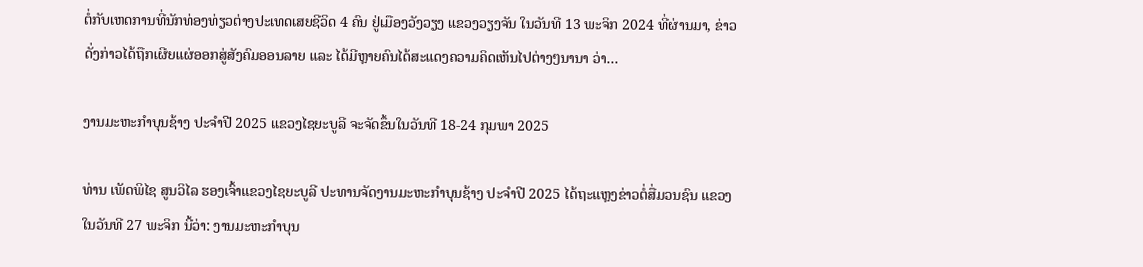ຕໍ່ກັບເຫດການທີ່ນັກທ່ອງທ່ຽວຕ່າງປະເທດເສຍຊີວິດ 4 ຄົນ ຢູ່ເມືອງວັງວຽງ ແຂວງວຽງຈັນ ໃນວັນທີ 13 ພະຈິກ 2024 ທີ່ຜ່ານມາ, ຂ່າວດັ່ງກ່າວໄດ້ຖືກເຜີຍແຜ່ອອກສູ່ສັງຄົມອອນລາຍ ແລະ ໄດ້ມີຫຼາຍຄົນໄດ້ສະແດງຄວາມຄິດເຫັນໄປຕ່າງໆນານາ ວ່າ...

ງານມະຫະກຳບຸນຊ້າງ ປະຈໍາປີ 2025 ແຂວງໄຊຍະບູລີ ຈະຈັດຂຶ້ນໃນວັນທີ 18-24 ກຸມພາ 2025

ທ່ານ ເພັດພິໄຊ ສູນວິໄລ ຮອງເຈົ້າແຂວງໄຊຍະບູລີ ປະທານຈັດງານມະຫະກໍາບຸນຊ້າງ ປະຈໍາປີ 2025 ໄດ້ຖະແຫຼງຂ່າວຕໍ່ສື່ມວນຊົນ ແຂວງ ໃນວັນທີ 27 ພະຈິກ ນີ້ວ່າ: ງານມະຫະກຳບຸນ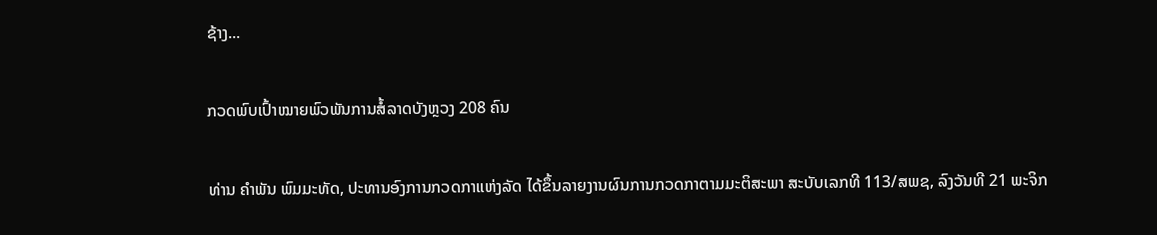ຊ້າງ...

ກວດພົບເປົ້າໝາຍພົວພັນການສໍ້ລາດບັງຫຼວງ 208 ຄົນ

ທ່ານ ຄໍາພັນ ພົມມະທັດ, ປະທານອົງການກວດກາແຫ່ງລັດ ໄດ້ຂຶ້ນລາຍງານຜົນການກວດກາຕາມມະຕິສະພາ ສະບັບເລກທີ 113/ສພຊ, ລົງວັນທີ 21 ພະຈິກ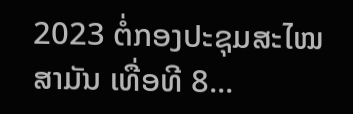2023 ຕໍ່ກອງປະຊຸມສະໄໝສາມັນ ເທື່ອທີ 8...